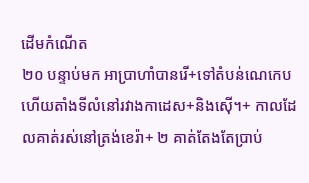ដើមកំណើត
២០ បន្ទាប់មក អាប្រាហាំបានរើ+ទៅតំបន់ណេកេប ហើយតាំងទីលំនៅរវាងកាដេស+និងស៊ើ។+ កាលដែលគាត់រស់នៅត្រង់ខេរ៉ា+ ២ គាត់តែងតែប្រាប់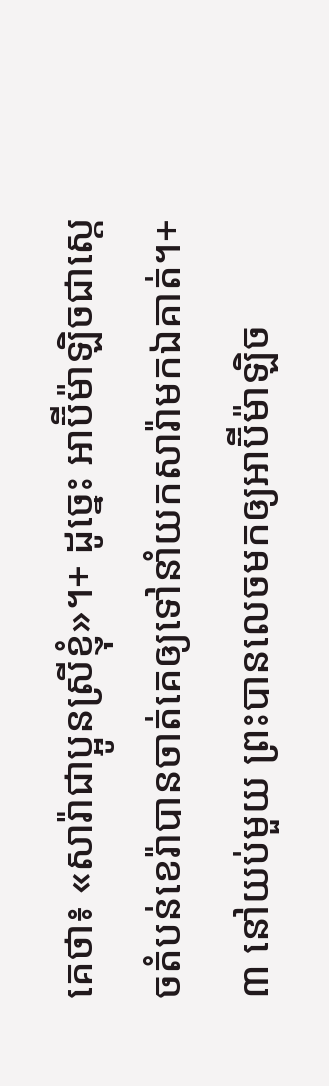គេថា៖ «សារ៉ាជាប្អូនស្រីខ្ញុំ»។+ ដូច្នេះ អាប៊ីម៉ាឡិចជាស្ដេចតំបន់ខេរ៉ាបានចាត់គេឲ្យទៅនាំយកសារ៉ាមកឯគាត់។+ ៣ នៅយប់មួយ ព្រះបានលេចមកឲ្យអាប៊ីម៉ាឡិច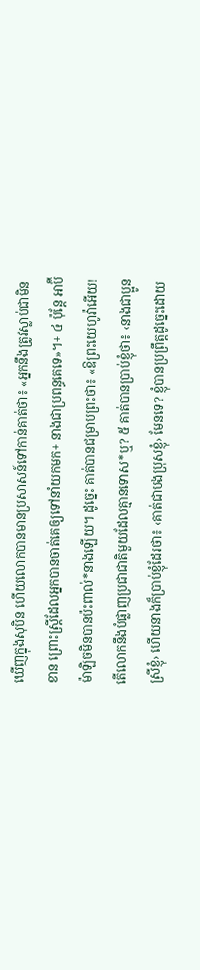ឃើញក្នុងសុបិន ហើយលោកបានមានប្រសាសន៍ទៅកាន់គាត់ថា៖ «អ្នកនឹងត្រូវស្លាប់ជាមិនខាន ព្រោះស្ត្រីដែលអ្នកបានចាត់គេឲ្យទៅនាំយកមក+ នាងជាប្រពន្ធគេទេ»។+ ៤ ប៉ុន្តែ អាប៊ីម៉ាឡិចមិនបានប៉ះពាល់*នាងឡើយ។ ដូច្នេះ គាត់បានជម្រាបព្រះថា៖ «ឱព្រះយេហូវ៉ាអើយ! តើលោកនឹងបំផ្លាញប្រជាជាតិមួយដែលគ្មានទោស*ឬ? ៥ គាត់បានប្រាប់ខ្ញុំថា៖ ‹នាងជាប្អូនស្រីខ្ញុំ› ហើយនាងក៏ប្រាប់ខ្ញុំដែរថា៖ ‹គាត់ជាបងប្រុសខ្ញុំ› មែនទេ? ខ្ញុំបានប្រព្រឹត្តដូច្នេះដោយ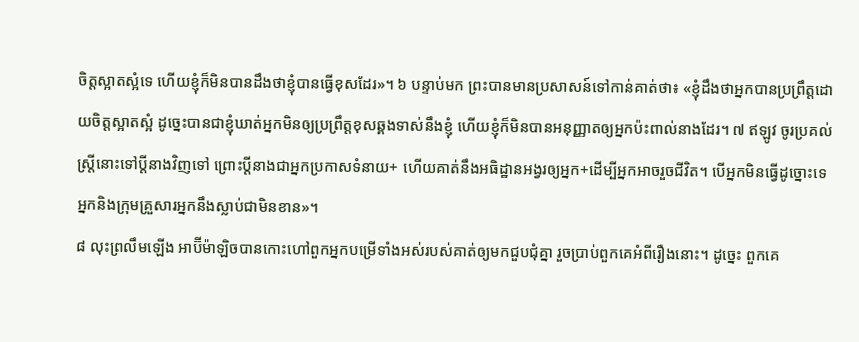ចិត្តស្អាតស្អំទេ ហើយខ្ញុំក៏មិនបានដឹងថាខ្ញុំបានធ្វើខុសដែរ»។ ៦ បន្ទាប់មក ព្រះបានមានប្រសាសន៍ទៅកាន់គាត់ថា៖ «ខ្ញុំដឹងថាអ្នកបានប្រព្រឹត្តដោយចិត្តស្អាតស្អំ ដូច្នេះបានជាខ្ញុំឃាត់អ្នកមិនឲ្យប្រព្រឹត្តខុសឆ្គងទាស់នឹងខ្ញុំ ហើយខ្ញុំក៏មិនបានអនុញ្ញាតឲ្យអ្នកប៉ះពាល់នាងដែរ។ ៧ ឥឡូវ ចូរប្រគល់ស្ត្រីនោះទៅប្ដីនាងវិញទៅ ព្រោះប្ដីនាងជាអ្នកប្រកាសទំនាយ+ ហើយគាត់នឹងអធិដ្ឋានអង្វរឲ្យអ្នក+ដើម្បីអ្នកអាចរួចជីវិត។ បើអ្នកមិនធ្វើដូច្នោះទេ អ្នកនិងក្រុមគ្រួសារអ្នកនឹងស្លាប់ជាមិនខាន»។
៨ លុះព្រលឹមឡើង អាប៊ីម៉ាឡិចបានកោះហៅពួកអ្នកបម្រើទាំងអស់របស់គាត់ឲ្យមកជួបជុំគ្នា រួចប្រាប់ពួកគេអំពីរឿងនោះ។ ដូច្នេះ ពួកគេ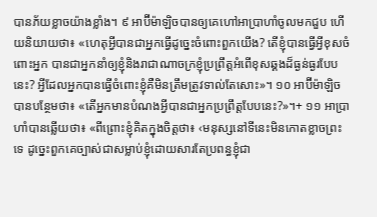បានភ័យខ្លាចយ៉ាងខ្លាំង។ ៩ អាប៊ីម៉ាឡិចបានឲ្យគេហៅអាប្រាហាំចូលមកជួប ហើយនិយាយថា៖ «ហេតុអ្វីបានជាអ្នកធ្វើដូច្នេះចំពោះពួកយើង? តើខ្ញុំបានធ្វើអ្វីខុសចំពោះអ្នក បានជាអ្នកនាំឲ្យខ្ញុំនិងរាជាណាចក្រខ្ញុំប្រព្រឹត្តអំពើខុសឆ្គងដ៏ធ្ងន់ធ្ងរបែបនេះ? អ្វីដែលអ្នកបានធ្វើចំពោះខ្ញុំគឺមិនត្រឹមត្រូវទាល់តែសោះ»។ ១០ អាប៊ីម៉ាឡិចបានបន្ថែមថា៖ «តើអ្នកមានបំណងអ្វីបានជាអ្នកប្រព្រឹត្តបែបនេះ?»។+ ១១ អាប្រាហាំបានឆ្លើយថា៖ «ពីព្រោះខ្ញុំគិតក្នុងចិត្តថា៖ ‹មនុស្សនៅទីនេះមិនកោតខ្លាចព្រះទេ ដូច្នេះពួកគេច្បាស់ជាសម្លាប់ខ្ញុំដោយសារតែប្រពន្ធខ្ញុំជា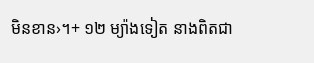មិនខាន›។+ ១២ ម្យ៉ាងទៀត នាងពិតជា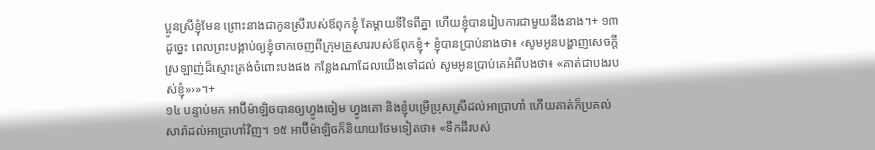ប្អូនស្រីខ្ញុំមែន ព្រោះនាងជាកូនស្រីរបស់ឪពុកខ្ញុំ តែម្ដាយទីទៃពីគ្នា ហើយខ្ញុំបានរៀបការជាមួយនឹងនាង។+ ១៣ ដូច្នេះ ពេលព្រះបង្គាប់ឲ្យខ្ញុំចាកចេញពីក្រុមគ្រួសាររបស់ឪពុកខ្ញុំ+ ខ្ញុំបានប្រាប់នាងថា៖ ‹សូមអូនបង្ហាញសេចក្ដីស្រឡាញ់ដ៏ស្មោះត្រង់ចំពោះបងផង កន្លែងណាដែលយើងទៅដល់ សូមអូនប្រាប់គេអំពីបងថា៖ «គាត់ជាបងរបស់ខ្ញុំ»›»។+
១៤ បន្ទាប់មក អាប៊ីម៉ាឡិចបានឲ្យហ្វូងចៀម ហ្វូងគោ និងខ្ញុំបម្រើប្រុសស្រីដល់អាប្រាហាំ ហើយគាត់ក៏ប្រគល់សារ៉ាដល់អាប្រាហាំវិញ។ ១៥ អាប៊ីម៉ាឡិចក៏និយាយថែមទៀតថា៖ «ទឹកដីរបស់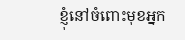ខ្ញុំនៅចំពោះមុខអ្នក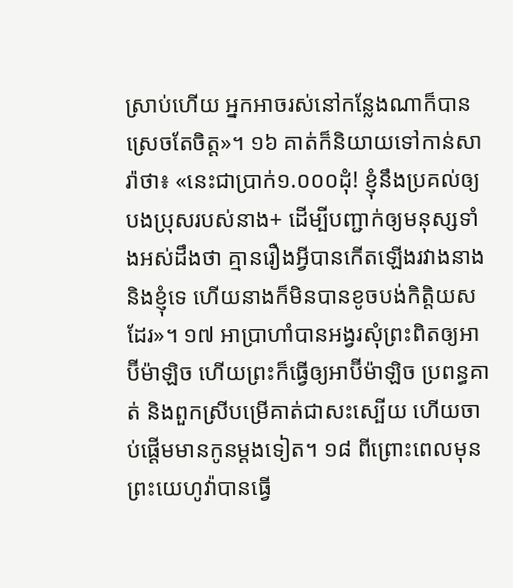ស្រាប់ហើយ អ្នកអាចរស់នៅកន្លែងណាក៏បានស្រេចតែចិត្ត»។ ១៦ គាត់ក៏និយាយទៅកាន់សារ៉ាថា៖ «នេះជាប្រាក់១.០០០ដុំ! ខ្ញុំនឹងប្រគល់ឲ្យបងប្រុសរបស់នាង+ ដើម្បីបញ្ជាក់ឲ្យមនុស្សទាំងអស់ដឹងថា គ្មានរឿងអ្វីបានកើតឡើងរវាងនាងនិងខ្ញុំទេ ហើយនាងក៏មិនបានខូចបង់កិត្តិយសដែរ»។ ១៧ អាប្រាហាំបានអង្វរសុំព្រះពិតឲ្យអាប៊ីម៉ាឡិច ហើយព្រះក៏ធ្វើឲ្យអាប៊ីម៉ាឡិច ប្រពន្ធគាត់ និងពួកស្រីបម្រើគាត់ជាសះស្បើយ ហើយចាប់ផ្ដើមមានកូនម្ដងទៀត។ ១៨ ពីព្រោះពេលមុនព្រះយេហូវ៉ាបានធ្វើ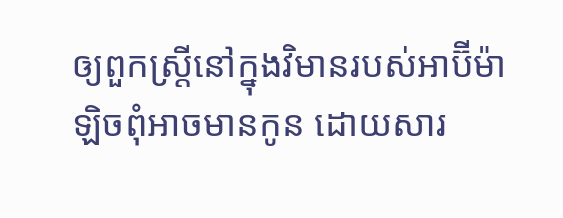ឲ្យពួកស្ត្រីនៅក្នុងវិមានរបស់អាប៊ីម៉ាឡិចពុំអាចមានកូន ដោយសារ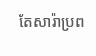តែសារ៉ាប្រព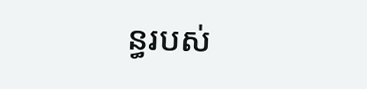ន្ធរបស់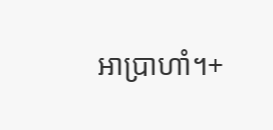អាប្រាហាំ។+